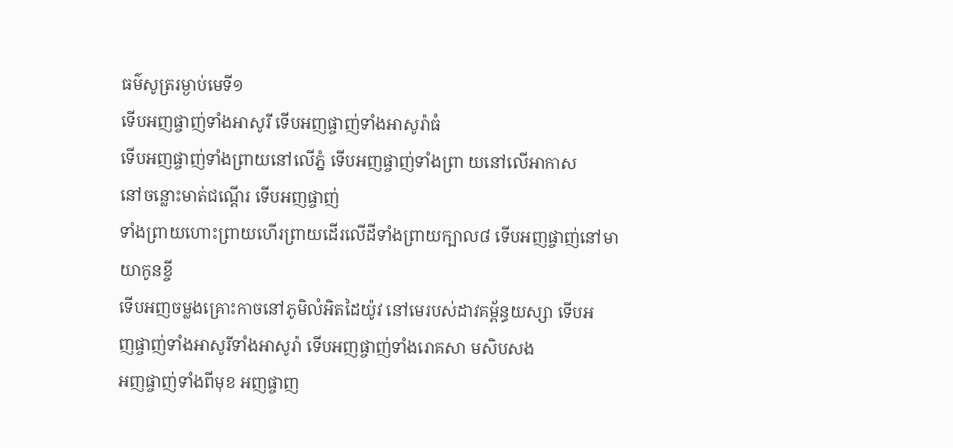ធម៌សូត្ររម្ងាប់មេទី១
ទើបអញផ្ចាញ់ទាំងអាសូរី ទើបអញផ្ចាញ់ទាំងអាសូរ៉ាធំ
ទើបអញផ្ចាញ់ទាំងព្រាយនៅលើភ្នំ ទើបអញផ្ចាញ់ទាំងព្រា យនៅលើអាកាស
នៅចន្លោះមាត់ជណ្ដើរ ទើបអញផ្ចាញ់
ទាំងព្រាយហោះព្រាយហើរព្រាយដើរលើដីទាំងព្រាយក្បាល៨ ទើបអញផ្ចាញ់នៅមាយាកូនខ្ចី
ទើបអញចម្លងគ្រោះកាចនៅភូមិលំអិតដៃយ៉ូវ នៅមេរបស់ដាវគម្ព័ន្ធយស្សា ទើបអ
ញផ្ចាញ់ទាំងអាសូរីទាំងអាសូរ៉ា ទើបអញផ្ចាញ់ទាំងរោគសា មសិបសង
អញផ្ចាញ់ទាំងពីមុខ អញផ្ចាញ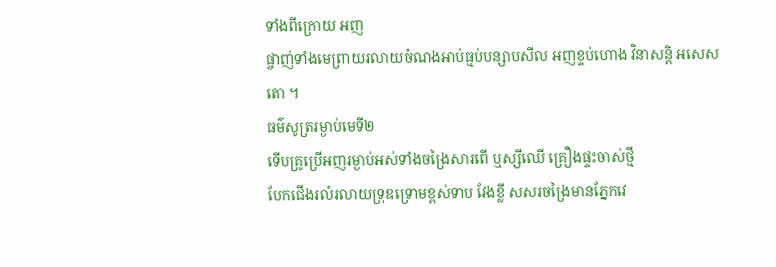ទាំងពីក្រោយ អញ
ផ្ចាញ់ទាំងមេព្រាយរលាយចំណងអាប់ធ្មប់បន្សាបសីល អញខ្ទប់ហោង វិនាសន្តិ អសេសតោ ។
ធម៌សូត្ររម្ងាប់មេទី២
ទើបគ្រូប្រើអញរម្ងាប់អស់ទាំងចង្រៃសារពើ ឬស្សីឈើ គ្រឿងផ្ទះចាស់ថ្មី
បែកជើងរលំរលាយទ្រុឌទ្រោមខ្ពស់ទាប វែងខ្លី សសរចង្រៃមានភ្នែកវេ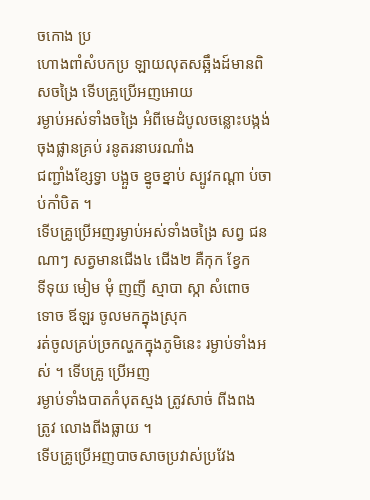ចកោង ប្រ
ហោងពាំសំបកប្រ ឡាយលុតសឆ្អឹងដ៍មានពិសចង្រៃ ទើបគ្រូប្រើអញអោយ
រម្ងាប់អស់ទាំងចង្រៃ អំពីមេដំបូលចន្លោះបង្កង់ចុងផ្លានគ្រប់ រនូតរនាបរណាំង
ជញ្ជាំងខ្សែទ្វា បង្អួច ខ្នូចខ្នាប់ ស្បូវកណ្ដា ប់ចាប់កាំបិត ។
ទើបគ្រូប្រើអញរម្ងាប់អស់ទាំងចង្រៃ សព្វ ជនណាៗ សត្វមានជើង៤ ជើង២ គឺកុក ខ្វែក
ទីទុយ មៀម មុំ ញញី ស្មាបា ស្កា សំពោច ទោច ឪឡរ ចូលមកក្នុងស្រុក
រត់ចូលគ្រប់ច្រកល្ហកក្នុងភូមិនេះ រម្ងាប់ទាំងអស់ ។ ទើបគ្រូ ប្រើអញ
រម្ងាប់ទាំងបាតកំបុតស្មង ត្រូវសាច់ ពីងពង ត្រូវ លោងពីងធ្លាយ ។
ទើបគ្រូប្រើអញបាចសាចប្រវាស់ប្រវែង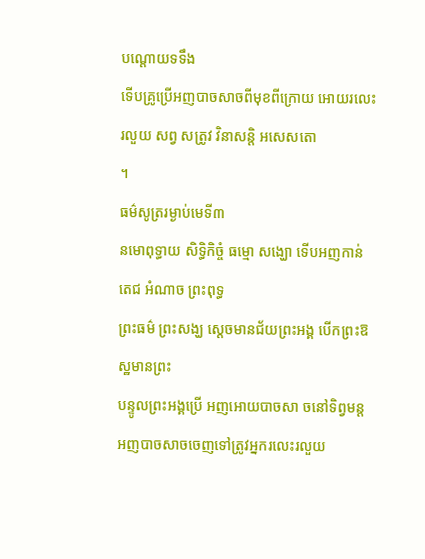បណ្ដោយទទឹង
ទើបគ្រូប្រើអញបាចសាចពីមុខពីក្រោយ អោយរលេះរលួយ សព្វ សត្រូវ វិនាសន្តិ អសេសតោ
។
ធម៌សូត្ររម្ងាប់មេទី៣
នមោពុទ្ធាយ សិទ្ធិកិច្ចំ ធម្មោ សង្ឃោ ទើបអញកាន់តេជ អំណាច ព្រះពុទ្ធ
ព្រះធម៌ ព្រះសង្ឃ ស្ដេចមានជ័យព្រះអង្គ បើកព្រះឱស្ឋមានព្រះ
បន្ទូលព្រះអង្គប្រើ អញអោយបាចសា ចនៅទិព្វមន្ត
អញបាចសាចចេញទៅត្រូវអ្នករលេះរលួយ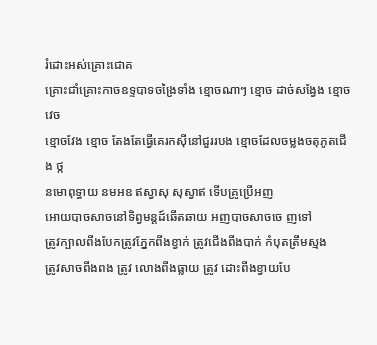រំដោះអស់គ្រោះជោគ
គ្រោះជាំគ្រោះកាចឧទ្ទបាទចង្រៃទាំង ខ្មោចណាៗ ខ្មោច ដាច់សង្វែង ខ្មោចវេច
ខ្មោចវែង ខ្មោច តែងតែធ្វើគេរកស៊ីនៅជួររបង ខ្មោចដែលចម្លងចតុភូតជើង ថ្ក
នមោពុទ្ធាយ នមអឧ ឥស្វាសុ សុស្វាឥ ទើបគ្រូប្រើអញ
អោយបាចសាចនៅទិព្វមន្តដ៍ឆើតឆាយ អញបាចសាចចេ ញទៅ
ត្រូវក្បាលពីងបែកត្រូវភ្នែកពីងខ្វាក់ ត្រូវជើងពីងបាក់ កំបុតត្រឹមស្មង
ត្រូវសាចពីងពង ត្រូវ លោងពីងធ្លាយ ត្រូវ ដោះពីងខ្វាយបែ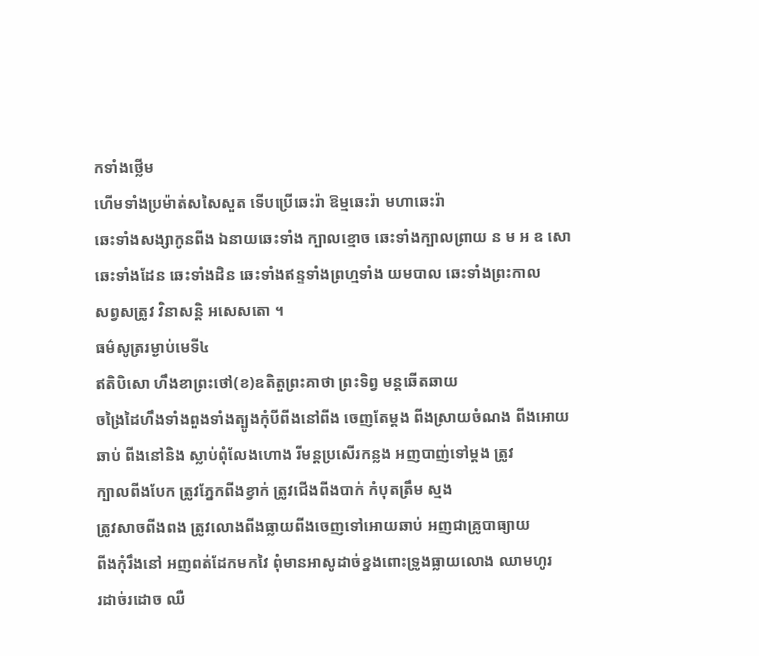កទាំងថ្លើម
ហើមទាំងប្រម៉ាត់សសៃសួត ទើបប្រើឆេះរ៉ា ឱម្មឆេះរ៉ា មហាឆេះរ៉ា
ឆេះទាំងសង្សាកូនពីង ឯនាយឆេះទាំង ក្បាលខ្មោច ឆេះទាំងក្បាលព្រាយ ន ម អ ឧ សោ
ឆេះទាំងដែន ឆេះទាំងដិន ឆេះទាំងឥន្ទទាំងព្រហ្មទាំង យមបាល ឆេះទាំងព្រះកាល
សព្វសត្រូវ វិនាសន្តិ អសេសតោ ។
ធម៌សូត្ររម្ងាប់មេទី៤
ឥតិបិសោ ហឹងខាព្រះថៅ(ខ)ឧតិតួព្រះគាថា ព្រះទិព្វ មន្តឆើតឆាយ
ចង្រៃដៃហឹងទាំងពួងទាំងត្បូងកុំបីពីងនៅពីង ចេញតែម្ដង ពីងស្រាយចំណង ពីងអោយ
ឆាប់ ពីងនៅនិង ស្លាប់ពុំលែងហោង រីមន្តប្រសើរកន្លង អញបាញ់ទៅម្ដង ត្រូវ
ក្បាលពីងបែក ត្រូវភ្នែកពីងខ្វាក់ ត្រូវជើងពីងបាក់ កំបុតត្រឹម ស្មង
ត្រូវសាចពីងពង ត្រូវលោងពីងធ្លាយពីងចេញទៅអោយឆាប់ អញជាគ្រូបាធ្យាយ
ពីងកុំរឹងនៅ អញពត់ដែកមកវៃ ពុំមានអាសូដាច់ខ្នងពោះទ្រូងធ្លាយលោង ឈាមហូរ
រដាច់រដោច ឈឺ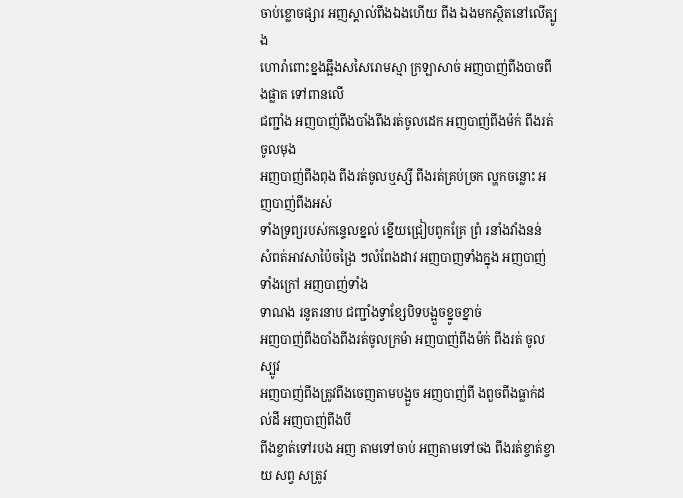ចាប់ខ្លោចផ្សារ អញស្គាល់ពីងឯងហើយ ពីង ឯងមកស្ថិតនៅលើត្បូង
ហោរ៉ាពោះខ្នងឆ្អឹងសសៃរោមស្មា ក្រឡាសាច់ អញបាញ់ពីងបាចពីងផ្លាត ទៅពានលើ
ជញ្ជាំង អញបាញ់ពីងបាំងពីងរត់ចូលដេក អញបាញ់ពីងម៉ក់ ពីងរត់ ចូលមុង
អញបាញ់ពីងពុង ពីងរត់ចូលឬស្សី ពីងរត់គ្រប់ច្រក ល្ហកចន្លោះ អញបាញ់ពីងអស់
ទាំងទ្រព្យរបស់កន្ទេលខ្នល់ ខ្នើយជ្រៀបពូកគ្រែ ព្រំ រនាំងវាំងនន់
សំពត់អាវសាប៉ៃចង្រៃ ៗលំពែងដាវ អញបាញទាំងក្នុង អញបាញ់ទាំងក្រៅ អញបាញ់ទាំង
ទាណង រនូតរនាប ជញ្ជាំងទ្វាខ្សែបិទបង្អួចខ្នូចខ្នាច់
អញបាញ់ពីងបាំងពីងរត់ចូលក្រម៉ា អញបាញ់ពីងម៉ក់ ពីងរត់ ចូលស្បូវ
អញបាញ់ពីងត្រូវពីងចេញតាមបង្អួច អញបាញ់ពី ងពួចពីងធ្លាក់ដល់ដី អញបាញ់ពីងបី
ពីងខ្ចាត់ទៅរបង អញ តាមទៅចាប់ អញតាមទៅចង ពីងរត់ខ្ចាត់ខ្ចាយ សព្វ សត្រូវ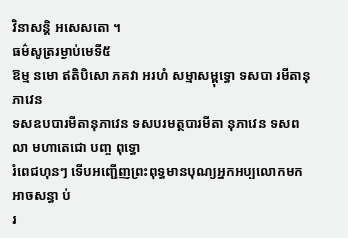វិនាសន្តិ អសេសតោ ។
ធម៌សូត្ររម្ងាប់មេទី៥
ឱម្ម នមោ ឥតិបិសោ ភគវា អរហំ សម្មាសម្ពុទ្ធោ ទសបា រមីតានុភាវេន
ទសឧបបារមីតានុភាវេន ទសបរមត្ថបារមីតា នុភាវេន ទសពលា មហាតេជោ បញ្ច ពុទ្ធោ
រំពេជហុនៗ ទើបអញ្ជើញព្រះពុទ្ធមានបុណ្យអ្នកអប្បលោកមកអាចសន្ធា ប់
រ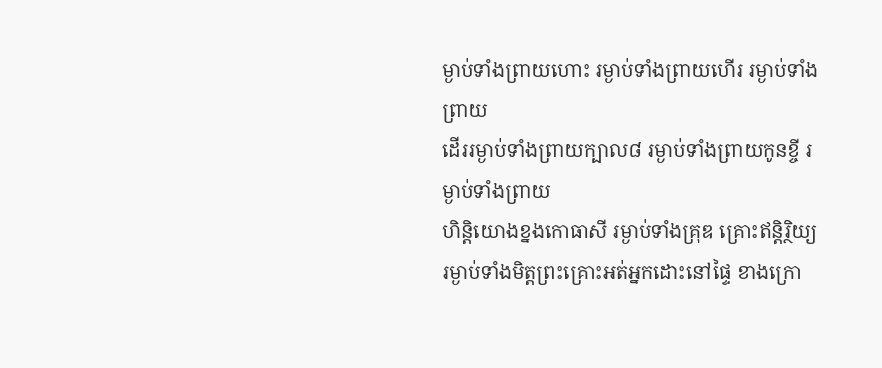ម្ងាប់ទាំងព្រាយហោះ រម្ងាប់ទាំងព្រាយហើរ រម្ងាប់ទាំង ព្រាយ
ដើររម្ងាប់ទាំងព្រាយក្បាល៨ រម្ងាប់ទាំងព្រាយកូនខ្ចី រម្ងាប់ទាំងព្រាយ
ហិន្តិយោងខ្នងកោធាសី រម្ងាប់ទាំងគ្រុឌ គ្រោះឥន្តិរ្ថិយ្យ
រម្ងាប់ទាំងមិត្តព្រះគ្រោះអត់អ្នកដោះនៅផ្ទៃ ខាងក្រោ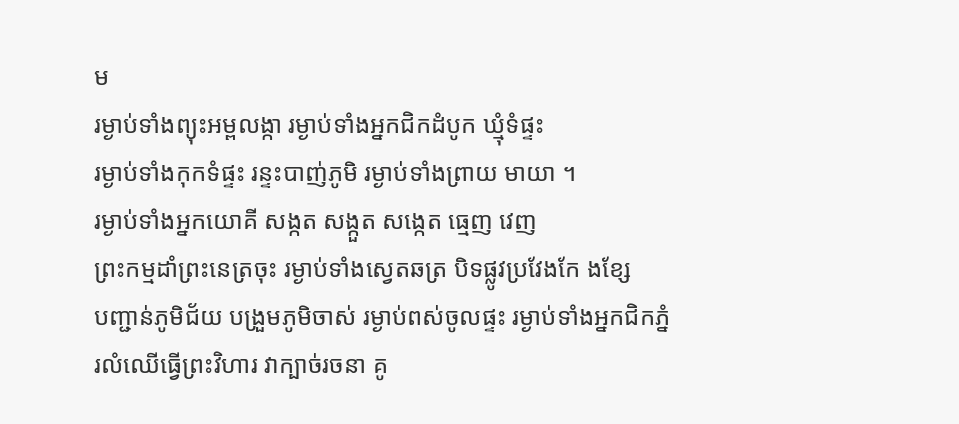ម
រម្ងាប់ទាំងព្យុះអម្ពលង្កា រម្ងាប់ទាំងអ្នកជិកដំបូក ឃ្មុំទំផ្ទះ
រម្ងាប់ទាំងកុកទំផ្ទះ រន្ទះបាញ់ភូមិ រម្ងាប់ទាំងព្រាយ មាយា ។
រម្ងាប់ទាំងអ្នកយោគី សង្កត សង្កួត សង្កេត ធ្មេញ វេញ
ព្រះកម្មដាំព្រះនេត្រចុះ រម្ងាប់ទាំងស្វេតឆត្រ បិទផ្លូវប្រវែងកែ ងខ្សែ
បញ្ជាន់ភូមិជ័យ បង្រួមភូមិចាស់ រម្ងាប់ពស់ចូលផ្ទះ រម្ងាប់ទាំងអ្នកជិកភ្នំ
រលំឈើធ្វើព្រះវិហារ វាក្បាច់រចនា គូ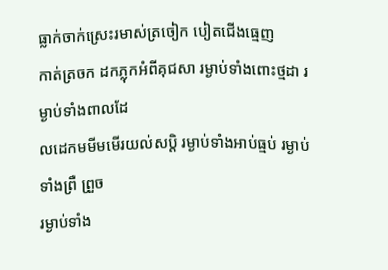ធ្លាក់ចាក់ស្រេះរមាស់ត្រចៀក បៀតជើងធ្មេញ
កាត់ត្រចក ដកភ្លុកអំពីគុជសា រម្ងាប់ទាំងពោះថ្មដា រម្ងាប់ទាំងពាលដែ
លដេកមមីមមើរយល់សប្ដិ រម្ងាប់ទាំងអាប់ធ្មប់ រម្ងាប់ទាំងព្រឺ ព្រួច
រម្ងាប់ទាំង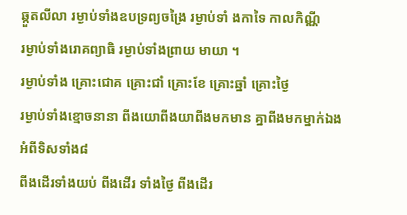ឆ្កួតលីលា រម្ងាប់ទាំងឧបទ្រព្យចង្រៃ រម្ងាប់ទាំ ងកាទៃ កាលកិណ្ណី
រម្ងាប់ទាំងរោគព្យាធិ រម្ងាប់ទាំងព្រាយ មាយា ។
រម្ងាប់ទាំង គ្រោះជោគ គ្រោះជាំ គ្រោះខែ គ្រោះឆ្នាំ គ្រោះថ្ងៃ
រម្ងាប់ទាំងខ្មោចនានា ពីងយោពីងយាពីងមកមាន គ្នាពីងមកម្នាក់ឯង អំពីទិសទាំង៨
ពីងដើរទាំងយប់ ពីងដើរ ទាំងថ្ងៃ ពីងដើរ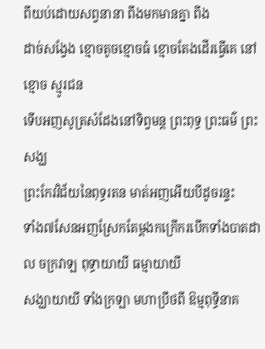ពីយប់ដោយសព្វនានា ពីងមកមានគ្នា ពីង
ដាច់សង្វែង ខ្មោចតូចខ្មោចធំ ខ្មោចតែងដើរធ្វើគេ នៅខ្មោច ស្មូរជន
ទើបអញសូត្រសំដែងនៅទិព្វមន្ត ព្រះពុទ្ធ ព្រះធម៌ ព្រះសង្ឃ
ព្រះកែវវិជ័យនៃពុទ្ធរតន មាត់អញអើយបីដូចរន្ទះ
ទាំង៧សែនអញស្រែកតែម្ដងកក្រើករបើកទាំងបាតដាល ចក្រវាឡ ពុទ្ធាយាយី ធម្មាយាយី
សង្ឃាយាយី ទាំងក្រឡា មហាប្រឹថពី ឱម្មពុទ្ធីនាគ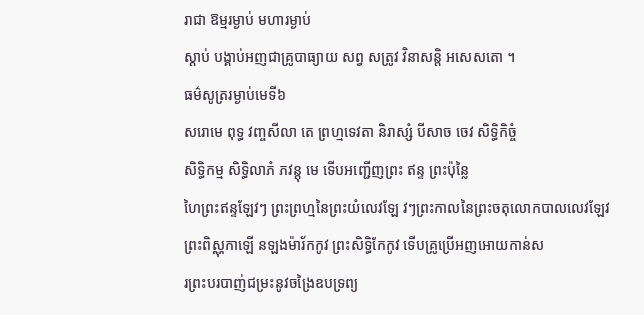រាជា ឱម្មរម្ងាប់ មហារម្ងាប់
ស្ដាប់ បង្គាប់អញជាគ្រូបាធ្យាយ សព្វ សត្រូវ វិនាសន្តិ អសេសតោ ។
ធម៌សូត្ររម្ងាប់មេទី៦
សរោមេ ពុទ្ធ វញ្ចសីលា តេ ព្រហ្មទេវតា និរាស្សំ បីសាច ចេវ សិទ្ធិកិច្ចំ
សិទ្ធិកម្ម សិទ្ធិលាភំ ភវន្ដុ មេ ទើបអញ្ជើញព្រះ ឥន្ទ ព្រះប៉ុន្លៃ
ហៃព្រះឥន្ទឡែវៗ ព្រះព្រហ្មនៃព្រះយំលេវឡែ វៗព្រះកាលនៃព្រះចតុលោកបាលលេវឡែវ
ព្រះពិស្ណុកាឡើ នឡងម៉ារ័កកូវ ព្រះសិទ្ធិកែកូវ ទើបគ្រូប្រើអញអោយកាន់ស
រព្រះបរបាញ់ជម្រះនូវចង្រៃឧបទ្រព្យ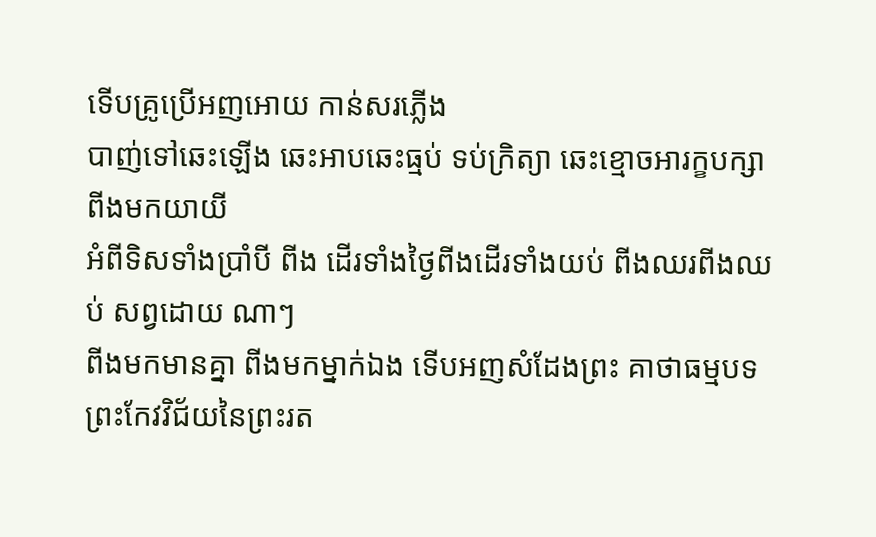ទើបគ្រូប្រើអញអោយ កាន់សរភ្លើង
បាញ់ទៅឆេះឡើង ឆេះអាបឆេះធ្មប់ ទប់ក្រិត្យា ឆេះខ្មោចអារក្ខបក្សា ពីងមកយាយី
អំពីទិសទាំងប្រាំបី ពីង ដើរទាំងថ្ងៃពីងដើរទាំងយប់ ពីងឈរពីងឈប់ សព្វដោយ ណាៗ
ពីងមកមានគ្នា ពីងមកម្នាក់ឯង ទើបអញសំដែងព្រះ គាថាធម្មបទ
ព្រះកែវវិជ័យនៃព្រះរត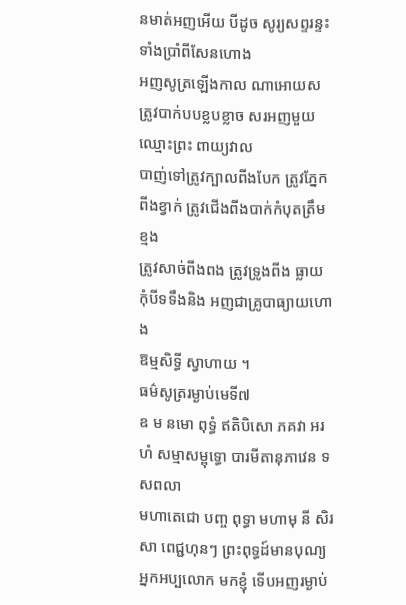នមាត់អញអើយ បីដូច សូរ្យសព្ទរន្ទះទាំងប្រាំពីសែនហោង
អញសូត្រឡើងកាល ណាអោយសត្រូវបាក់បបខ្លបខ្លាច សរអញមួយឈ្មោះព្រះ ពាយ្យវាល
បាញ់ទៅត្រូវក្បាលពីងបែក ត្រូវភ្នែកពីងខ្វាក់ ត្រូវជើងពីងបាក់កំបុតត្រឹមខ្មង
ត្រូវសាច់ពីងពង ត្រូវទ្រូងពីង ធ្លាយ កុំបីទទឹងនិង អញជាគ្រូបាធ្យាយហោង
ឱម្មសិទ្ធី ស្វាហាយ ។
ធម៌សូត្ររម្ងាប់មេទី៧
ឧ ម នមោ ពុទ្ធំ ឥតិបិសោ ភគវា អរហំ សម្មាសម្ពុទ្ធោ បារមីតានុភាវេន ទសពលា
មហាតេជោ បញ្ច ពុទ្ធា មហាមុ នី សិរសា ពេជ្ជហុនៗ ព្រះពុទ្ធដ៍មានបុណ្យ
អ្នកអប្បលោក មកខ្ញុំ ទើបអញរម្ងាប់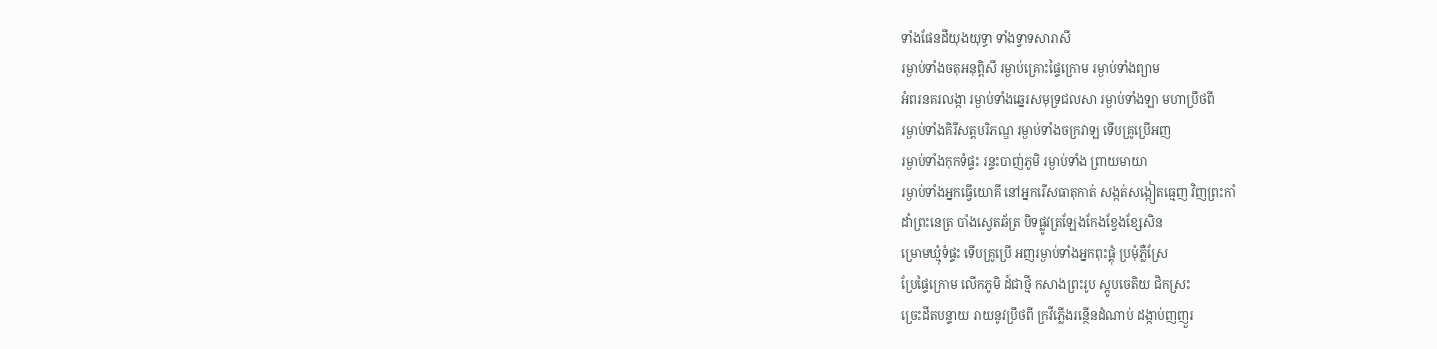ទាំងផែនដីយុងយុទ្ធា ទាំងទ្វាទសារាសី
រម្ងាប់ទាំងចតុអនុព្ពិសី រម្ងាប់គ្រោះផ្ទៃក្រោម រម្ងាប់ទាំងព្យាម
អំពរនគរលង្កា រម្ងាប់ទាំងឆ្នេរសមុទ្រជលសា រម្ងាប់ទាំងឡា មហាប្រឹថពី
រម្ងាប់ទាំងគិរីសត្តបរិភណ្ឌ រម្ងាប់ទាំងចក្រវាឡ ទើបគ្រូប្រើអញ
រម្ងាប់ទាំងកុកទំផ្ទះ រន្ទះបាញ់ភូមិ រម្ងាប់ទាំង ព្រាយមាយា
រម្ងាប់ទាំងអ្នកធ្វើយោគី នៅអ្នករើសធាតុកាត់ សង្កត់សង្កៀតធ្មេញ វិញព្រះកាំ
ដាំព្រះនេត្រ បាំងស្វេតឆ័ត្រ បិទផ្លូវត្រឡែងកែងខ្វែងខ្សែសិន
ម្រោមឃ្មុំទំផ្ទះ ទើបគ្រូប្រើ អញរម្ងាប់ទាំងអ្នកពុះផ្គុំ ប្រមុំភ្លឺស្រែ
ប្រែផ្ទៃក្រោម លើកភូមិ ដ៍ជាថ្មី កសាងព្រះរូប ស្តូបចេតិយ ជិកស្រះ
ច្រេះដីតបន្ទាយ រាយនូវប្រឹថពី ក្រវីភ្លើងរន្ថើនដំណាប់ ដង្កាប់ញញួរ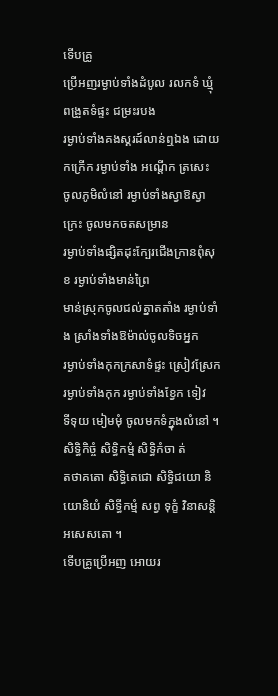ទើបគ្រូ
ប្រើអញរម្ងាប់ទាំងដំបូល រលកទំ ឃ្មុំ ពង្រួតទំផ្ទះ ជម្រះរបង
រម្ងាប់ទាំងគងស្គរដ៍លាន់ឮឯង ដោយកក្រើក រម្ងាប់ទាំង អណ្តើក ត្រសេះ
ចូលភូមិលំនៅ រម្ងាប់ទាំងស្វាឱស្វាក្រេះ ចូលមកចតសម្រាន
រម្ងាប់ទាំងផ្សិតដុះក្បែរជើងក្រានពុំសុខ រម្ងាប់ទាំងមាន់ព្រៃ
មាន់ស្រុកចូលជល់ត្នាតតាំង រម្ងាប់ទាំង ស្រាំងទាំងឱម៉ាល់ចូលទិចអ្នក
រម្ងាប់ទាំងកុកក្រសាទំផ្ទះ ស្រៀវស្រែក រម្ងាប់ទាំងកុក រម្ងាប់ទាំងខ្វែក ទៀវ
ទីទុយ មៀមមុំ ចូលមកទំក្នុងលំនៅ ។ សិទ្ធិកិច្ចំ សិទ្ធិកម្មំ សិទ្ធិកំចា ត់
តថាគតោ សិទ្ធិតេជោ សិទ្ធិជយោ និយោនិយំ សិទ្ធីកម្មំ សព្វ ទុក្ខំ វិនាសន្តិ
អសេសតោ ។
ទើបគ្រូប្រើអញ អោយរ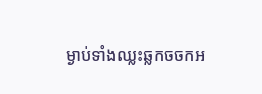ម្ងាប់ទាំងឈ្លះឆ្លកចចកអ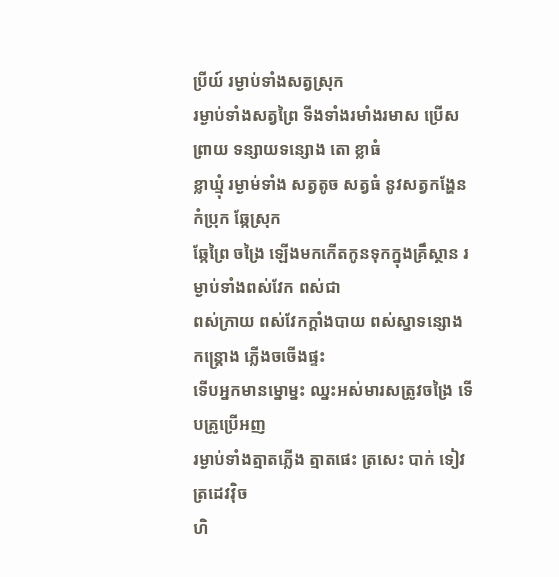ប្រីយ៍ រម្ងាប់ទាំងសត្វស្រុក
រម្ងាប់ទាំងសត្វព្រៃ ទីងទាំងរមាំងរមាស ប្រើសព្រាយ ទន្សាយទន្សោង តោ ខ្លាធំ
ខ្លាឃ្មុំ រម្ងាម់ទាំង សត្វតូច សត្វធំ នូវសត្វកង្ហែន កំប្រុក ឆ្កែស្រុក
ឆ្កែព្រៃ ចង្រៃ ឡើងមកកើតកូនទុកក្នុងគ្រឹស្ថាន រម្ងាប់ទាំងពស់វែក ពស់ជា
ពស់ក្រាយ ពស់វែកក្ដាំងបាយ ពស់ស្នាទន្សោង កន្រ្ដោង ភ្លើងចចើងផ្ទះ
ទើបអ្នកមានម្នោម្នះ ឈ្នះអស់មារសត្រូវចង្រៃ ទើបគ្រូប្រើអញ
រម្ងាប់ទាំងត្មាតភ្លើង ត្មាតផេះ ត្រសេះ បាក់ ទៀវ ត្រដេវវ៉ិច
ហិ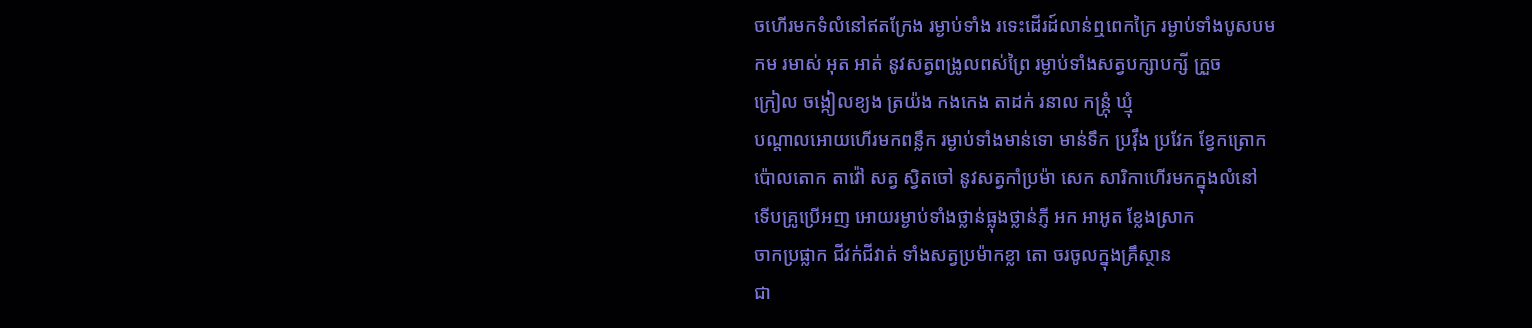ចហើរមកទំលំនៅឥតក្រែង រម្ងាប់ទាំង រទេះដើរដ៍លាន់ឮពេកក្រៃ រម្ងាប់ទាំងបូសបម
កម រមាស់ អុត អាត់ នូវសត្វពង្រូលពស់ព្រៃ រម្ងាប់ទាំងសត្វបក្សាបក្សី ក្រួច
ក្រៀល ចង្កៀលខ្យង ត្រយ៉ង កងកេង តាដក់ រនាល កន្រ្កុំ ឃ្មុំ
បណ្ដាលអោយហើរមកពន្លឹក រម្ងាប់ទាំងមាន់ទោ មាន់ទឹក ប្រវ៉ឹង ប្រវែក ខ្វែកត្រោក
ប៉ោលតោក តាវ៉ៅ សត្វ ស្វិតចៅ នូវសត្វកាំប្រម៉ា សេក សារិកាហើរមកក្នុងលំនៅ
ទើបគ្រូប្រើអញ អោយរម្ងាប់ទាំងថ្លាន់ធ្លុងថ្លាន់ភ្ញី អក អាអូត ខ្លែងស្រាក
ចាកប្រផ្លាក ជីវក់ជីវាត់ ទាំងសត្វប្រម៉ាកខ្លា តោ ចរចូលក្នុងគ្រឹស្ថាន
ជា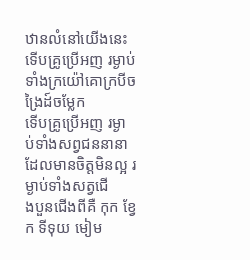ឋានលំនៅយើងនេះ ទើបគ្រូប្រើអញ រម្ងាប់ទាំងក្រយ៉ៅគោក្របីចង្រៃដ៍ចម្លែក
ទើបគ្រូប្រើអញ រម្ងា ប់ទាំងសព្វជននានាដែលមានចិត្តមិនល្អ រម្ងាប់ទាំងសត្វជើ
ងបួនជើងពីគឺ កុក ខ្វែក ទីទុយ មៀម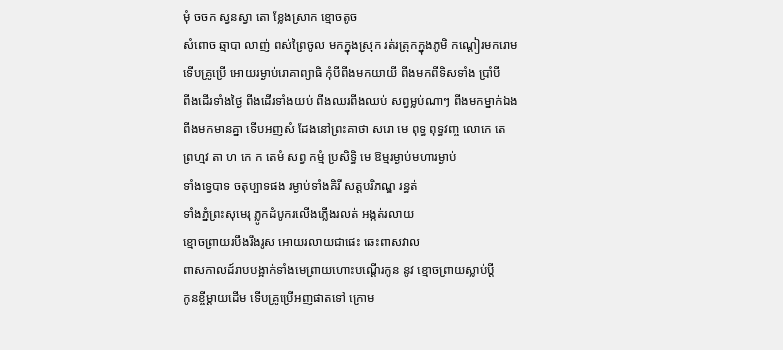មុំ ចចក ស្វនស្វា តោ ខ្លែងស្រាក ខ្មោចតូច
សំពោច ឆ្មាបា លាញ់ ពស់ព្រៃចូល មកក្នុងស្រុក រត់រត្រុកក្នុងភូមិ កណ្ដៀរមករោម
ទើបគ្រូប្រើ អោយរម្ងាប់រោគាព្យាធិ កុំបីពីងមកយាយី ពីងមកពីទិសទាំង ប្រាំបី
ពីងដើរទាំងថ្ងៃ ពីងដើរទាំងយប់ ពីងឈរពីងឈប់ សព្វម្លប់ណាៗ ពីងមកម្នាក់ឯង
ពីងមកមានគ្នា ទើបអញសំ ដែងនៅព្រះគាថា សរោ មេ ពុទ្ធ ពុទ្ធវញ្ច លោកេ តេ
ព្រហ្មវ តា ហ កេ ក តេមំ សព្វ កម្មំ ប្រសិទ្ធិ មេ ឱម្មរម្ងាប់មហារម្ងាប់
ទាំងទ្វេបាទ ចតុប្បាទផង រម្ងាប់ទាំងគិរី សត្តបរិភណ្ឌ រន្ធត់
ទាំងភ្នំព្រះសុមេរុ ភ្លូកដំបូករលើងភ្លើងរលត់ អង្កត់រលាយ
ខ្មោចព្រាយរបឹងរឹងរូស អោយរលាយជាផេះ ឆេះពាសវាល
ពាសកាលដ៍រាបបង្អាក់ទាំងមេព្រាយហោះបណ្ដើរកូន នូវ ខ្មោចព្រាយស្លាប់ប្ដី
កូនខ្ចីម្ដាយដើម ទើបគ្រូប្រើអញផាតទៅ ក្រោម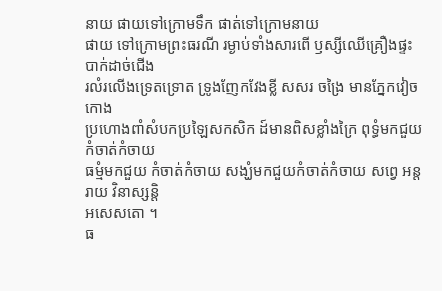នាយ ផាយទៅក្រោមទឹក ផាត់ទៅក្រោមនាយ
ផាយ ទៅក្រោមព្រះធរណី រម្ងាប់ទាំងសារពើ ឫស្សីឈើគ្រឿងផ្ទះ បាក់ដាច់ជើង
រលំរលើងទ្រេតទ្រោត ទ្រូងញែកវែងខ្លី សសរ ចង្រៃ មានភ្នែកវៀចកោង
ប្រហោងពាំសំបកប្រឡៃសកសិក ដ៍មានពិសខ្លាំងក្រៃ ពុទ្ធំមកជួយកំចាត់កំចាយ
ធម្មំមកជួយ កំចាត់កំចាយ សង្ឃំមកជួយកំចាត់កំចាយ សព្វេ អន្ដរាយ វិនាស្សន្តិ
អសេសតោ ។
ធ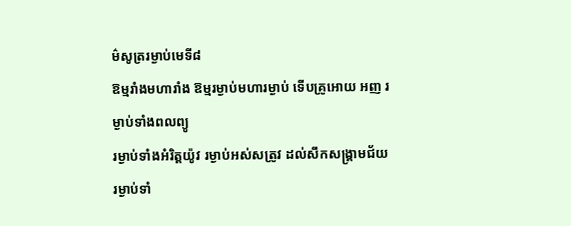ម៌សូត្ររម្ងាប់មេទី៨
ឱម្មរាំងមហារាំង ឱម្មរម្ងាប់មហារម្ងាប់ ទើបគ្រូអោយ អញ រម្ងាប់ទាំងពលព្យូ
រម្ងាប់ទាំងអំរិត្តយ៉ូវ រម្ងាប់អស់សត្រូវ ដល់សឹកសង្រ្គាមជ័យ
រម្ងាប់ទាំ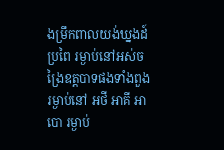ងម្រឹកពាលយង់ឃ្នងដ៍ប្រពៃ រម្ងាប់នៅអស់ចង្រៃឧត្តបាទផងទាំងពួង
រម្ងាប់នៅ អថី អាគី អាបោ រម្ងាប់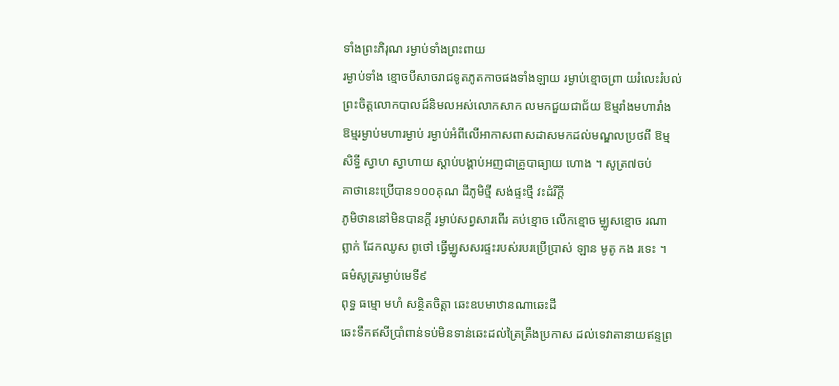ទាំងព្រះភិរុណ រម្ងាប់ទាំងព្រះពាយ
រម្ងាប់ទាំង ខ្មោចបីសាចរាជទូតភូតកាចផងទាំងឡាយ រម្ងាប់ខ្មោចព្រា យរំលេះរំបល់
ព្រះចិត្តលោកបាលដ៍និមលអស់លោកសាក លមកជួយជាជ័យ ឱម្មរាំងមហារាំង
ឱម្មរម្ងាប់មហារម្ងាប់ រម្ងាប់អំពីលើអាកាសពាសដាសមកដល់មណ្ឌលប្រថពី ឱម្ម
សិទ្ធី ស្វាហ ស្វាហាយ ស្ដាប់បង្គាប់អញជាគ្រូបាធ្យាយ ហោង ។ សូត្រ៧ចប់
គាថានេះប្រើបាន១០០គុណ ដីភូមិថ្មី សង់ផ្ទះថ្មី វះដំរីក្ដី
ភូមិថាននៅមិនបានក្ដី រម្ងាប់សព្វសារពើរ គប់ខ្មោច លើកខ្មោច ម្ឈូសខ្មោច រណា
ព្លាក់ ដែកឈូស ពូថៅ ធ្វើម្ឈូសសរផ្ទះរបស់របរប្រើប្រាស់ ឡាន មូតូ កង រទេះ ។
ធម៌សូត្ររម្ងាប់មេទី៩
ពុទ្ធ ធម្មោ មហំ សន្ថិតចិត្ដា ឆេះឧបមាឋានណាឆេះដី
ឆេះទឹកឥសីប្រាំពាន់ទប់មិនទាន់ឆេះដល់ត្រៃត្រឹងប្រកាស ដល់ទេវាតានាយឥន្ទព្រ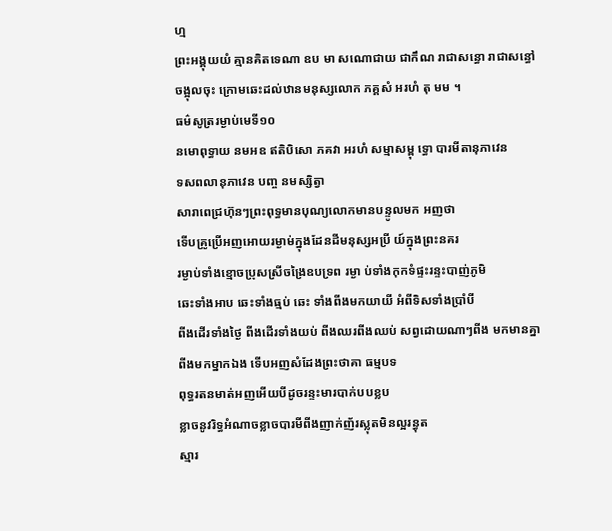ហ្ម
ព្រះអង្គុយយំ គ្មានគិតទេណា ឧប មា សណោជាយ ជាកឹណ រាជាសន្ធោ រាជាសន្ធៅ
ចង្អុលចុះ ក្រោមឆេះដល់ឋានមនុស្សលោក ភគ្គសំ អរហំ តុ មម ។
ធម៌សូត្ររម្ងាប់មេទី១០
នមោពុទ្ធាយ នមអឧ ឥតិបិសោ ភគវា អរហំ សម្មាសម្ពុ ទ្ធោ បារមីតានុភាវេន
ទសពលានុភាវេន បញ្ច នមស្សិត្វា
សារាពេជ្រហ៊ុនៗព្រះពុទ្ធមានបុណ្យលោកមានបន្ទូលមក អញថា
ទើបគ្រូប្រើអញអោយរម្ងាម់ក្នុងដែនដីមនុស្សអប្រី យ៍ក្នុងព្រះនគរ
រម្ងាប់ទាំងខ្មោចប្រុសស្រីចង្រៃឧបទ្រព រម្ងា ប់ទាំងកុកទំផ្ទះរន្ទះបាញ់ភូមិ
ឆេះទាំងអាប ឆេះទាំងធ្មប់ ឆេះ ទាំងពីងមកយាយី អំពីទិសទាំងប្រាំបី
ពីងដើរទាំងថ្ងៃ ពីងដើរទាំងយប់ ពីងឈរពីងឈប់ សព្វដោយណាៗពីង មកមានគ្នា
ពីងមកម្នាកឯង ទើបអញសំដែងព្រះថាគា ធម្មបទ
ពុទ្ធរតនមាត់អញអើយបីដូចរន្ទះមារបាក់បបខ្លប
ខ្លាចនូវរិទ្ធអំណាចខ្លាចបារមីពីងញាក់ញ័រស្លុតមិនល្អរន្ធុត
ស្មារ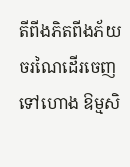តីពីងភិតពីងភ័យចរណៃដើរចេញទៅហោង ឱម្មសិ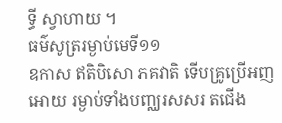ទ្ធី ស្វាហាយ ។
ធម៌សូត្ររម្ងាប់មេទី១១
ឧកាស ឥតិបិសោ ភគវាតិ ទើបគ្រូប្រើអញអោយ រម្ងាប់ទាំងបញ្ឈរសសរ តជើង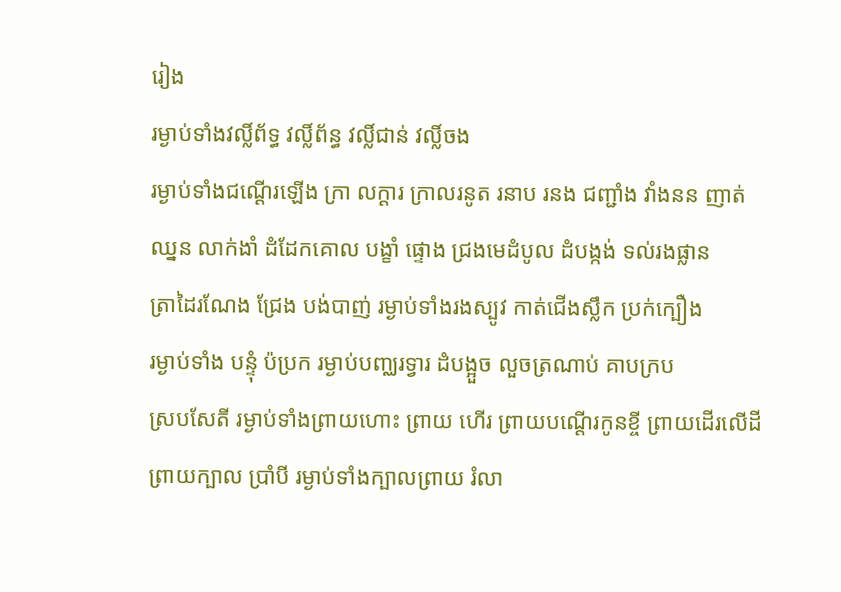រៀង
រម្ងាប់ទាំងវល្លិ៍ព័ទ្ធ វល្លិ៍ព័ន្ធ វល្លិ៍ជាន់ វល្លិ៍ចង
រម្ងាប់ទាំងជណ្ដើរឡើង ក្រា លក្ដារ ក្រាលរនូត រនាប រនង ជញ្ជាំង វាំងនន ញាត់
ឈ្នន លាក់ងាំ ដំដែកគោល បង្ខាំ ផ្ទោង ជ្រងមេដំបូល ដំបង្កង់ ទល់រងផ្លាន
ត្រាដៃរណែង ជ្រែង បង់បាញ់ រម្ងាប់ទាំងរងស្បូវ កាត់ជើងស្លឹក ប្រក់ក្បឿង
រម្ងាប់ទាំង បន្ទុំ ប៉ប្រក រម្ងាប់បញ្ឈរទ្វារ ដំបង្អួច លួចត្រណាប់ គាបក្រប
ស្របសែតី រម្ងាប់ទាំងព្រាយហោះ ព្រាយ ហើរ ព្រាយបណ្ដើរកូនខ្ចី ព្រាយដើរលើដី
ព្រាយក្បាល ប្រាំបី រម្ងាប់ទាំងក្បាលព្រាយ រំលា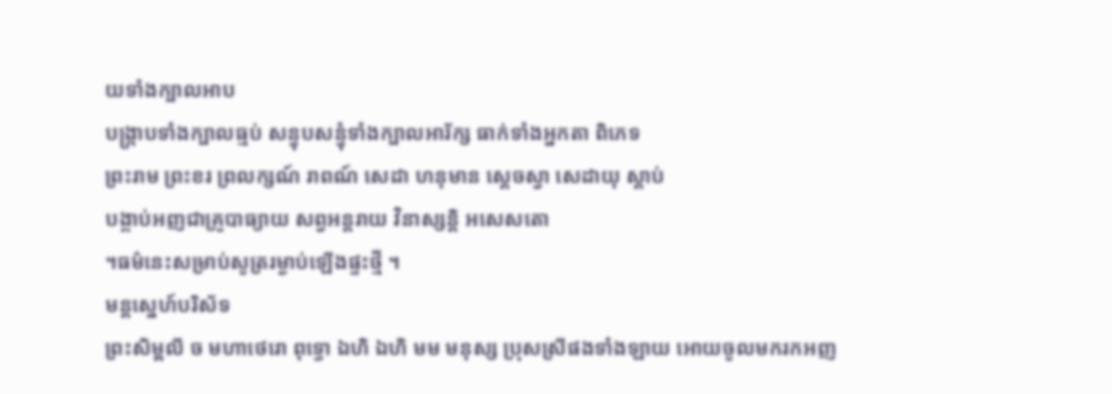យទាំងក្បាលអាប
បង្រ្កាបទាំងក្បាលធ្មប់ សន្ទុបសន្ទុំទាំងក្បាលអារ័ក្ស ធាក់ទាំងអ្នកតា ពិភេទ
ព្រះរាម ព្រះខរ ព្រលក្សណ៍ រាពណ៍ សេដា ហនុមាន ស្ដេចស្វា សេដាយុ ស្ដាប់
បង្គាប់អញជាគ្រូបាធ្យាយ សព្វអន្តរាយ វិនាស្សន្តិ អសេសតោ
។ធម៌នេះសម្រាប់សូត្ររម្ងាប់ឡើងផ្ទះថ្មី ។
មន្តស្នេហ៍បរិស័ទ
ព្រះសិម្ពលី ច មហាថេរោ ពុទ្ធោ ឯហិ ឯហិ មម មនុស្ស ប្រុសស្រីផងទាំងឡាយ អោយចូលមករកអញ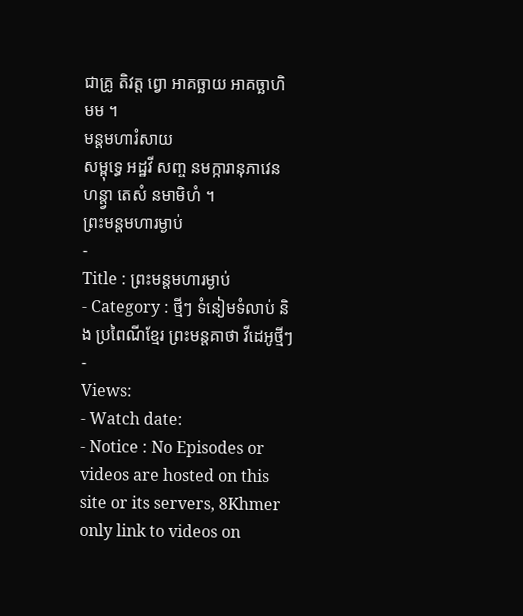ជាគ្រូ តិវត្ត ព្វោ អាគច្ឆាយ អាគច្ឆាហិ មម ។
មន្តមហារំសាយ
សម្ពុទ្ធេ អដ្ឋវី សញ្ច នមក្ការានុភាវេន ហន្ត្វា តេសំ នមាមិហំ ។
ព្រះមន្តមហារម្ងាប់
-
Title : ព្រះមន្តមហារម្ងាប់
- Category : ថ្មីៗ ទំនៀមទំលាប់ និង ប្រពៃណីខ្មែរ ព្រះមន្តគាថា វីដេអូថ្មីៗ
-
Views:
- Watch date:
- Notice : No Episodes or videos are hosted on this site or its servers, 8Khmer only link to videos on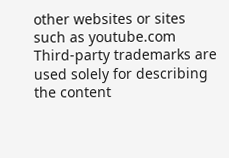other websites or sites such as youtube.com Third-party trademarks are used solely for describing the content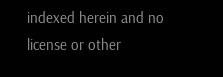indexed herein and no license or other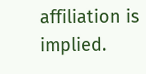affiliation is implied.